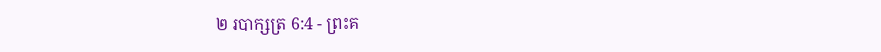២ របាក្សត្រ 6:4 - ព្រះគ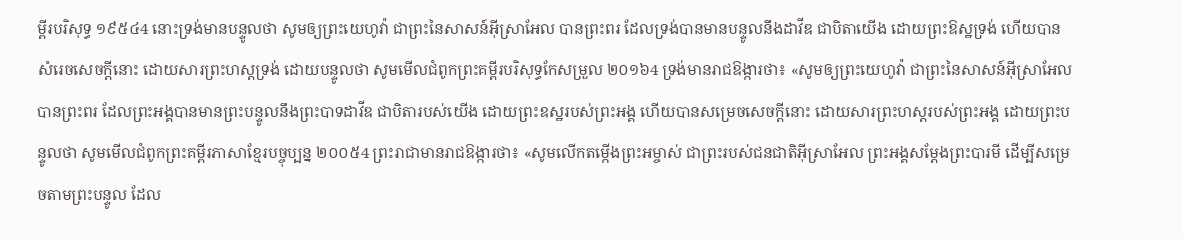ម្ពីរបរិសុទ្ធ ១៩៥៤4 នោះទ្រង់មានបន្ទូលថា សូមឲ្យព្រះយេហូវ៉ា ជាព្រះនៃសាសន៍អ៊ីស្រាអែល បានព្រះពរ ដែលទ្រង់បានមានបន្ទូលនឹងដាវីឌ ជាបិតាយើង ដោយព្រះឱស្ឋទ្រង់ ហើយបានសំរេចសេចក្ដីនោះ ដោយសារព្រះហស្តទ្រង់ ដោយបន្ទូលថា សូមមើលជំពូកព្រះគម្ពីរបរិសុទ្ធកែសម្រួល ២០១៦4 ទ្រង់មានរាជឱង្ការថា៖ «សូមឲ្យព្រះយេហូវ៉ា ជាព្រះនៃសាសន៍អ៊ីស្រាអែល បានព្រះពរ ដែលព្រះអង្គបានមានព្រះបន្ទូលនឹងព្រះបាទដាវីឌ ជាបិតារបស់យើង ដោយព្រះឧស្ឋរបស់ព្រះអង្គ ហើយបានសម្រេចសេចក្ដីនោះ ដោយសារព្រះហស្តរបស់ព្រះអង្គ ដោយព្រះបន្ទូលថា សូមមើលជំពូកព្រះគម្ពីរភាសាខ្មែរបច្ចុប្បន្ន ២០០៥4 ព្រះរាជាមានរាជឱង្ការថា៖ «សូមលើកតម្កើងព្រះអម្ចាស់ ជាព្រះរបស់ជនជាតិអ៊ីស្រាអែល ព្រះអង្គសម្តែងព្រះបារមី ដើម្បីសម្រេចតាមព្រះបន្ទូល ដែល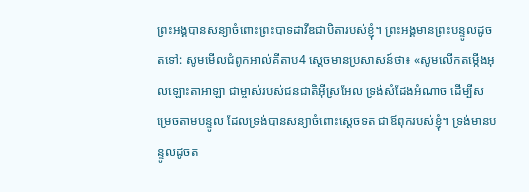ព្រះអង្គបានសន្យាចំពោះព្រះបាទដាវីឌជាបិតារបស់ខ្ញុំ។ ព្រះអង្គមានព្រះបន្ទូលដូចតទៅ: សូមមើលជំពូកអាល់គីតាប4 ស្តេចមានប្រសាសន៍ថា៖ «សូមលើកតម្កើងអុលឡោះតាអាឡា ជាម្ចាស់របស់ជនជាតិអ៊ីស្រអែល ទ្រង់សំដែងអំណាច ដើម្បីសម្រេចតាមបន្ទូល ដែលទ្រង់បានសន្យាចំពោះស្តេចទត ជាឪពុករបស់ខ្ញុំ។ ទ្រង់មានបន្ទូលដូចត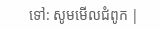ទៅ: សូមមើលជំពូក |